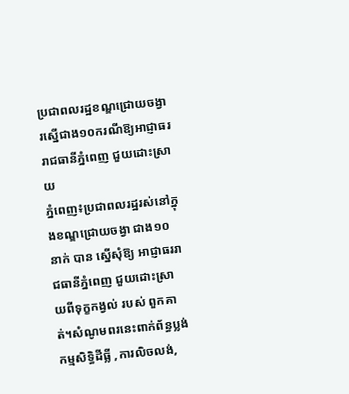ប្រជាពលរដ្ឋខណ្ឌជ្រោយចង្វារស្នើជាង១០ករណីឱ្យអាជ្ញាធររាជធានីភ្នំពេញ ជួយដោះស្រាយ
ភ្នំពេញ៖ប្រជាពលរដ្ឋរស់នៅក្នុងខណ្ឌជ្រោយចង្វា ជាង១០នាក់ បាន ស្នើសុំឱ្យ អាជ្ញាធររាជធានីភ្នំពេញ ជួយដោះស្រាយពីទុក្ខកង្វល់ របស់ ពួកគាត់។សំណូមពរនេះពាក់ព័ន្ធប្លង់កម្មសិទ្ធិដីធ្លី ,ការលិចលង់,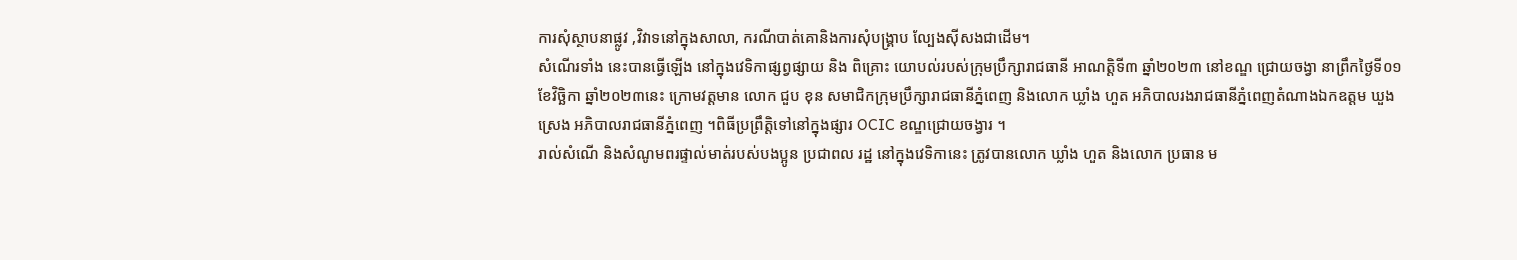ការសុំស្ថាបនាផ្លូវ ,វិវាទនៅក្នុងសាលា, ករណីបាត់គោនិងការសុំបង្គ្រាប ល្បែងស៊ីសងជាដើម។
សំណើរទាំង នេះបានធ្វើឡើង នៅក្នុងវេទិកាផ្សព្វផ្សាយ និង ពិគ្រោះ យោបល់របស់ក្រុមប្រឹក្សារាជធានី អាណត្តិទី៣ ឆ្នាំ២០២៣ នៅខណ្ឌ ជ្រោយចង្វា នាព្រឹកថ្ងៃទី០១ខែវិច្ឆិកា ឆ្នាំ២០២៣នេះ ក្រោមវត្តមាន លោក ជួប ខុន សមាជិកក្រុមប្រឹក្សារាជធានីភ្នំពេញ និងលោក ឃ្លាំង ហួត អភិបាលរងរាជធានីភ្នំពេញតំណាងឯកឧត្តម ឃួង ស្រេង អភិបាលរាជធានីភ្នំពេញ ។ពិធីប្រព្រឹត្តិទៅនៅក្នុងផ្សារ OCIC ខណ្ឌជ្រោយចង្វារ ។
រាល់សំណើ និងសំណូមពរផ្ទាល់មាត់របស់បងប្អូន ប្រជាពល រដ្ឋ នៅក្នុងវេទិកានេះ ត្រូវបានលោក ឃ្លាំង ហួត និងលោក ប្រធាន ម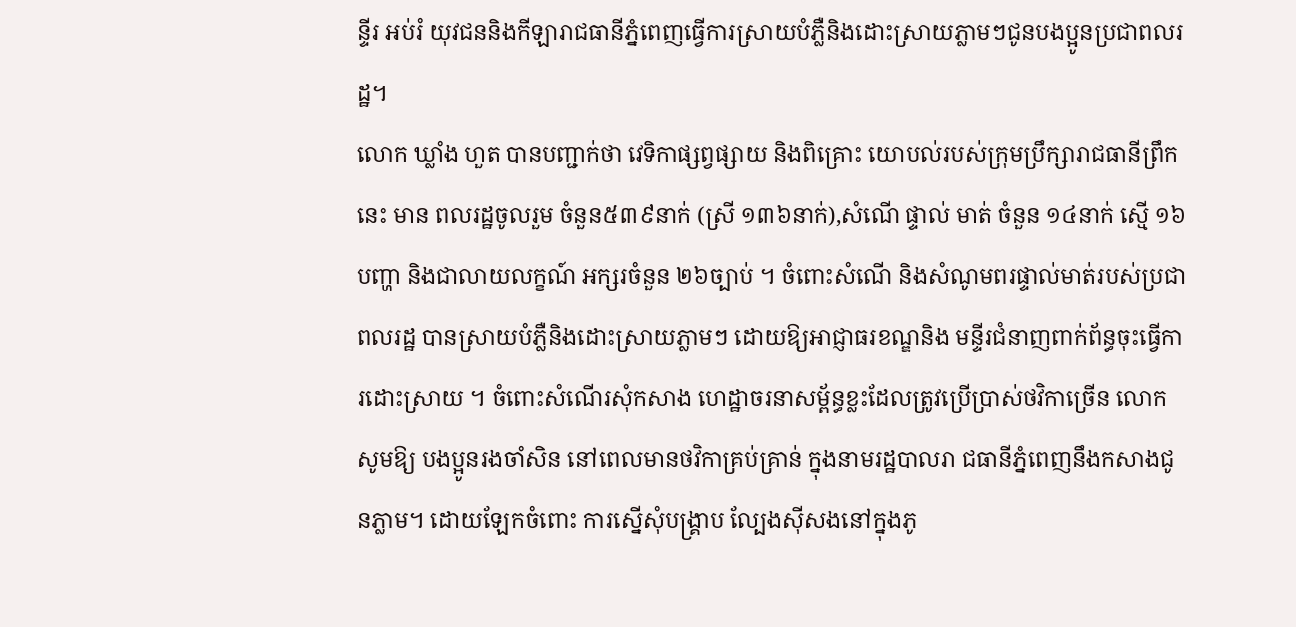ន្ទីរ អប់រំ យុវជននិងកីឡារាជធានីភ្នំពេញធ្វើការស្រាយបំភ្លឺនិងដោះស្រាយភ្លាមៗជូនបងប្អូនប្រជាពលរដ្ឋ។
លោក ឃ្លាំង ហួត បានបញ្ជាក់ថា វេទិកាផ្សព្វផ្សាយ និងពិគ្រោះ យោបល់របស់ក្រុមប្រឹក្សារាជធានីព្រឹកនេះ មាន ពលរដ្ឋចូលរួម ចំនួន៥៣៩នាក់ (ស្រី ១៣៦នាក់),សំណើ ផ្ទាល់ មាត់ ចំនួន ១៤នាក់ ស្មេី ១៦ បញ្ហា និងជាលាយលក្ខណ៍ អក្សរចំនួន ២៦ច្បាប់ ។ ចំពោះសំណើ និងសំណូមពរផ្ទាល់មាត់របស់ប្រជាពលរដ្ឋ បានស្រាយបំភ្លឺនិងដោះស្រាយភ្លាមៗ ដោយឱ្យអាជ្ញាធរខណ្ឌនិង មន្ទីរជំនាញពាក់ព័ន្ធចុះធ្វើការដោះស្រាយ ។ ចំពោះសំណើរសុំកសាង ហេដ្ឋាចរនាសម្ព័ន្ធខ្លះដែលត្រូវប្រើប្រាស់ថវិកាច្រើន លោកសូមឱ្យ បងប្អូនរងចាំសិន នៅពេលមានថវិកាគ្រប់គ្រាន់ ក្នុងនាមរដ្ឋបាលរា ជធានីភ្នំពេញនឹងកសាងជូនភ្លាម។ ដោយឡែកចំពោះ ការស្នើសុំបង្គ្រាប ល្បែងស៊ីសងនៅក្នុងភូ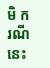មិ ករណីនេះ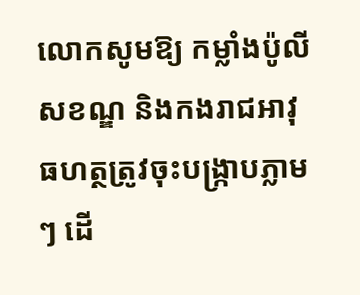លោកសូមឱ្យ កម្លាំងប៉ូលីសខណ្ឌ និងកងរាជអាវុធហត្ថត្រូវចុះបង្ក្រាបភ្លាមៗ ដើ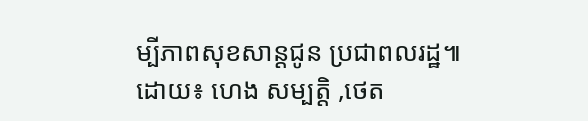ម្បីភាពសុខសាន្តជូន ប្រជាពលរដ្ឋ៕
ដោយ៖ ហេង សម្បត្តិ ,ថេត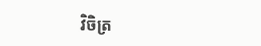វិចិត្រ